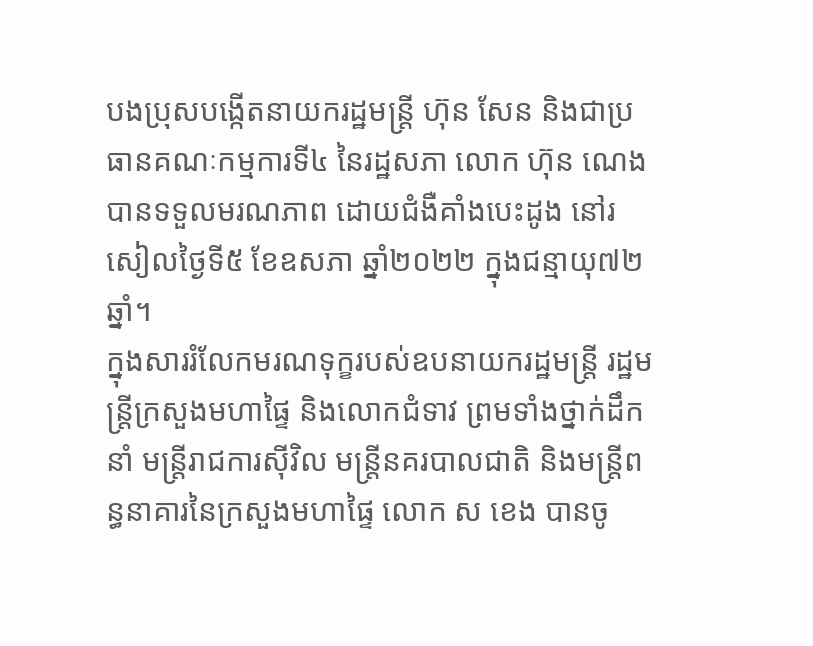បងប្រុសបង្កើតនាយករដ្ឋមន្ត្រី ហ៊ុន សែន និងជាប្រធានគណៈកម្មការទី៤ នៃរដ្ឋសភា លោក ហ៊ុន ណេង បានទទួលមរណភាព ដោយជំងឺគាំងបេះដូង នៅរសៀលថ្ងៃទី៥ ខែឧសភា ឆ្នាំ២០២២ ក្នុងជន្មាយុ៧២ឆ្នាំ។
ក្នុងសាររំលែកមរណទុក្ខរបស់ឧបនាយករដ្ឋមន្ត្រី រដ្ឋមន្ត្រីក្រសួងមហាផ្ទៃ និងលោកជំទាវ ព្រមទាំងថ្នាក់ដឹកនាំ មន្ត្រីរាជការស៊ីវិល មន្ត្រីនគរបាលជាតិ និងមន្ត្រីពន្ធនាគារនៃក្រសួងមហាផ្ទៃ លោក ស ខេង បានចូ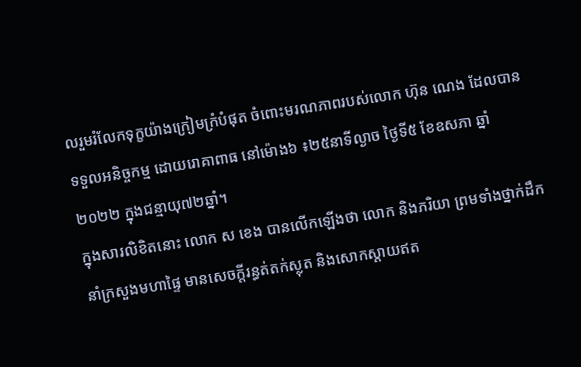លរួមរំលែកទុក្ខយ៉ាងក្រៀមក្រំបំផុត ចំពោះមរណភាពរបស់លោក ហ៊ុន ណេង ដែលបានទទួលអនិច្ចកម្ម ដោយរោគាពាធ នៅម៉ោង៦ ៖២៥នាទីល្ងាច ថ្ងៃទី៥ ខែឧសភា ឆ្នាំ២០២២ ក្នុងជន្មាយុ៧២ឆ្នាំ។
ក្នុងសារលិខិតនោះ លោក ស ខេង បានលើកឡើងថា លោក និងភរិយា ព្រមទាំងថ្នាក់ដឹកនាំក្រសួងមហាផ្ទៃ មានសេចក្តីរន្ធត់តក់ស្លុត និងសោកស្ដាយឥត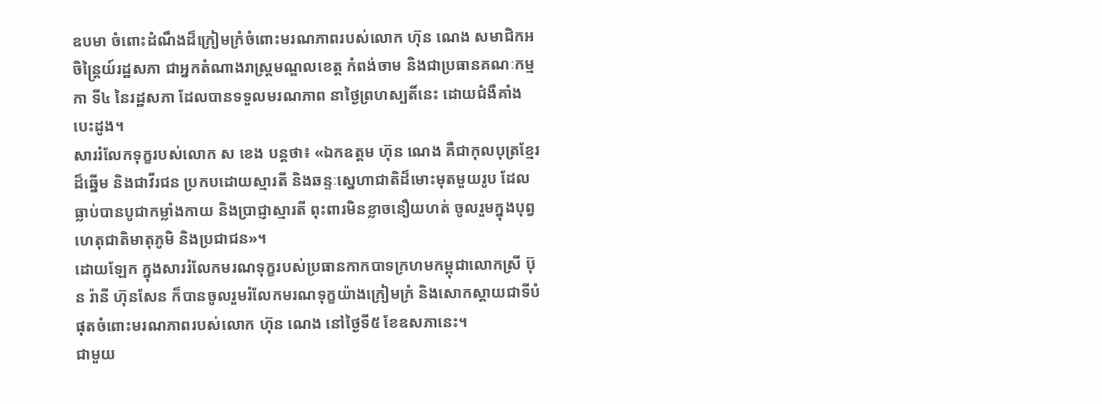ឧបមា ចំពោះដំណឹងដ៏ក្រៀមក្រំចំពោះមរណភាពរបស់លោក ហ៊ុន ណេង សមាជិកអចិន្ត្រៃយ៍រដ្ឋសភា ជាអ្នកតំណាងរាស្ត្រមណ្ឌលខេត្ត កំពង់ចាម និងជាប្រធានគណៈកម្មកា ទី៤ នៃរដ្ឋសភា ដែលបានទទួលមរណភាព នាថ្ងៃព្រហស្បតិ៍នេះ ដោយជំងឺគាំងបេះដូង។
សាររំលែកទុក្ខរបស់លោក ស ខេង បន្តថា៖ «ឯកឧត្តម ហ៊ុន ណេង គឺជាកុលបុត្រខ្មែរដ៏ឆ្នើម និងជាវីរជន ប្រកបដោយស្មារតី និងឆន្ទៈស្នេហាជាតិដ៏មោះមុតមួយរូប ដែលធ្លាប់បានបូជាកម្លាំងកាយ និងប្រាជ្ញាស្មារតី ពុះពារមិនខ្លាចនឿយហត់ ចូលរួមក្នុងបុព្វហេតុជាតិមាតុភូមិ និងប្រជាជន»។
ដោយឡែក ក្នុងសាររំលែកមរណទុក្ខរបស់ប្រធានកាកបាទក្រហមកម្ពុជាលោកស្រី ប៊ុន រ៉ានី ហ៊ុនសែន ក៏បានចូលរួមរំលែកមរណទុក្ខយ៉ាងក្រៀមក្រំ និងសោកស្ដាយជាទីបំផុតចំពោះមរណភាពរបស់លោក ហ៊ុន ណេង នៅថ្ងៃទី៥ ខែឧសភានេះ។
ជាមួយ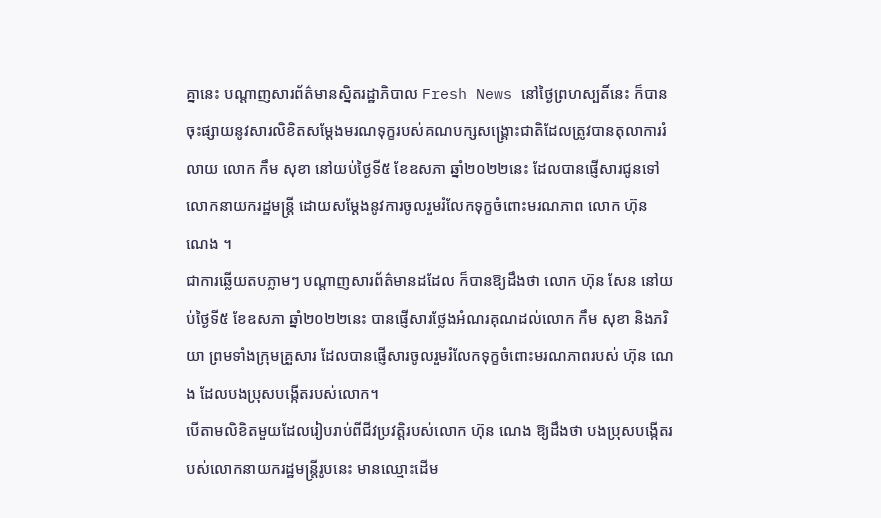គ្នានេះ បណ្តាញសារព័ត៌មានស្និតរដ្ឋាភិបាល Fresh News នៅថ្ងៃព្រហស្បតិ៍នេះ ក៏បានចុះផ្សាយនូវសារលិខិតសម្តែងមរណទុក្ខរបស់គណបក្សសង្រ្គោះជាតិដែលត្រូវបានតុលាការរំលាយ លោក កឹម សុខា នៅយប់ថ្ងៃទី៥ ខែឧសភា ឆ្នាំ២០២២នេះ ដែលបានផ្ញើសារជូនទៅលោកនាយករដ្ឋមន្រ្តី ដោយសម្តែងនូវការចូលរួមរំលែកទុក្ខចំពោះមរណភាព លោក ហ៊ុន ណេង ។
ជាការឆ្លើយតបភ្លាមៗ បណ្តាញសារព័ត៌មានដដែល ក៏បានឱ្យដឹងថា លោក ហ៊ុន សែន នៅយប់ថ្ងៃទី៥ ខែឧសភា ឆ្នាំ២០២២នេះ បានផ្ញើសារថ្លែងអំណរគុណដល់លោក កឹម សុខា និងភរិយា ព្រមទាំងក្រុមគ្រួសារ ដែលបានផ្ញើសារចូលរួមរំលែកទុក្ខចំពោះមរណភាពរបស់ ហ៊ុន ណេង ដែលបងប្រុសបង្កើតរបស់លោក។
បើតាមលិខិតមួយដែលរៀបរាប់ពីជីវប្រវត្តិរបស់លោក ហ៊ុន ណេង ឱ្យដឹងថា បងប្រុសបង្កើតរបស់លោកនាយករដ្ឋមន្ត្រីរូបនេះ មានឈ្មោះដើម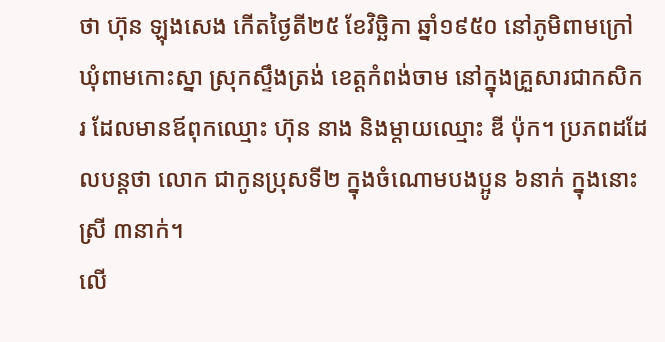ថា ហ៊ុន ឡុងសេង កើតថ្ងៃតី២៥ ខែវិច្ឆិកា ឆ្នាំ១៩៥០ នៅភូមិពាមក្រៅ ឃុំពាមកោះស្នា ស្រុកស្ទឹងត្រង់ ខេត្តកំពង់ចាម នៅក្នុងគ្រួសារជាកសិករ ដែលមានឪពុកឈ្មោះ ហ៊ុន នាង និងម្តាយឈ្មោះ ឌី ប៉ុក។ ប្រភពដដែលបន្តថា លោក ជាកូនប្រុសទី២ ក្នុងចំណោមបងប្អូន ៦នាក់ ក្នុងនោះស្រី ៣នាក់។
លើ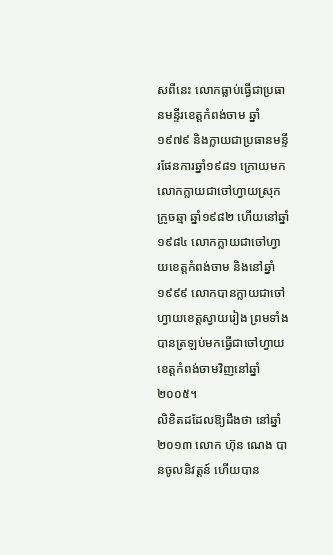សពីនេះ លោកធ្លាប់ធ្វើជាប្រធានមន្ទីរខេត្តកំពង់ចាម ឆ្នាំ១៩៧៩ និងក្លាយជាប្រធានមន្ទីរផែនការឆ្នាំ១៩៨១ ក្រោយមកលោកក្លាយជាចៅហ្វាយស្រុកក្រូចឆ្មា ឆ្នាំ១៩៨២ ហើយនៅឆ្នាំ១៩៨៤ លោកក្លាយជាចៅហ្វាយខេត្តកំពង់ចាម និងនៅឆ្នាំ១៩៩៩ លោកបានក្លាយជាចៅហ្វាយខេត្តស្វាយរៀង ព្រមទាំងបានត្រឡប់មកធ្វើជាចៅហ្វាយខេត្តកំពង់ចាមវិញនៅឆ្នាំ២០០៥។
លិខិតដដែលឱ្យដឹងថា នៅឆ្នាំ២០១៣ លោក ហ៊ុន ណេង បានចូលនិវត្តន៍ ហើយបាន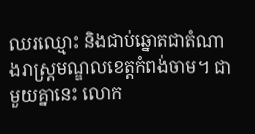ឈរឈ្មោះ និងជាប់ឆ្នោតជាតំណាងរាស្ត្រមណ្ឌលខេត្តកំពង់ចាម។ ជាមួយគ្នានេះ លោក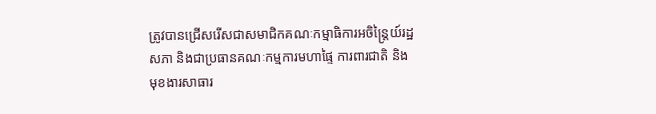ត្រូវបានជ្រើសរើសជាសមាជិកគណៈកម្មាធិការអចិន្ត្រៃយ៍រដ្ឋសភា និងជាប្រធានគណៈកម្មការមហាផ្ទៃ ការពារជាតិ និងមុខងារសាធារ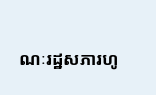ណៈរដ្ឋសភារហូ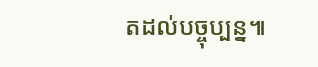តដល់បច្ចុប្បន្ន៕